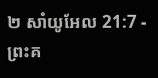២ សាំយូអែល 21:7 - ព្រះគ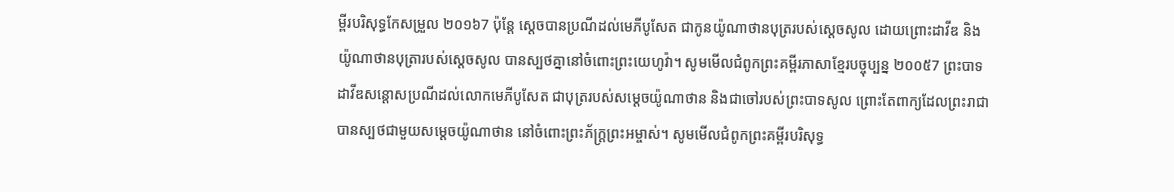ម្ពីរបរិសុទ្ធកែសម្រួល ២០១៦7 ប៉ុន្តែ ស្តេចបានប្រណីដល់មេភីបូសែត ជាកូនយ៉ូណាថានបុត្ររបស់ស្ដេចសូល ដោយព្រោះដាវីឌ និងយ៉ូណាថានបុត្រារបស់ស្ដេចសូល បានស្បថគ្នានៅចំពោះព្រះយេហូវ៉ា។ សូមមើលជំពូកព្រះគម្ពីរភាសាខ្មែរបច្ចុប្បន្ន ២០០៥7 ព្រះបាទដាវីឌសន្ដោសប្រណីដល់លោកមេភីបូសែត ជាបុត្ររបស់សម្ដេចយ៉ូណាថាន និងជាចៅរបស់ព្រះបាទសូល ព្រោះតែពាក្យដែលព្រះរាជាបានស្បថជាមួយសម្ដេចយ៉ូណាថាន នៅចំពោះព្រះភ័ក្ត្រព្រះអម្ចាស់។ សូមមើលជំពូកព្រះគម្ពីរបរិសុទ្ធ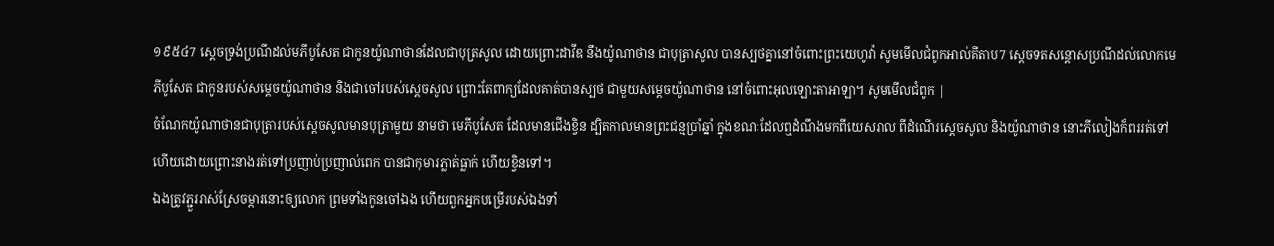១៩៥៤7 ស្តេចទ្រង់ប្រណីដល់មភីបូសែត ជាកូនយ៉ូណាថានដែលជាបុត្រសូល ដោយព្រោះដាវីឌ នឹងយ៉ូណាថាន ជាបុត្រាសូល បានស្បថគ្នានៅចំពោះព្រះយេហូវ៉ា សូមមើលជំពូកអាល់គីតាប7 ស្តេចទតសន្តោសប្រណីដល់លោកមេភីបូសែត ជាកូនរបស់សម្តេចយ៉ូណាថាន និងជាចៅរបស់ស្តេចសូល ព្រោះតែពាក្យដែលគាត់បានស្បថ ជាមួយសម្តេចយ៉ូណាថាន នៅចំពោះអុលឡោះតាអាឡា។ សូមមើលជំពូក |
ចំណែកយ៉ូណាថានជាបុត្រារបស់ស្ដេចសូលមានបុត្រាមួយ នាមថា មេភីបូសែត ដែលមានជើងខ្វិន ដ្បិតកាលមានព្រះជន្មប្រាំឆ្នាំ ក្នុងខណៈដែលឮដំណឹងមកពីយេសរាល ពីដំណើរស្ដេចសូល និងយ៉ូណាថាន នោះភីលៀងក៏ពររត់ទៅ ហើយដោយព្រោះនាងរត់ទៅប្រញាប់ប្រញាល់ពេក បានជាកុមារភ្លាត់ធ្លាក់ ហើយខ្វិនទៅ។
ឯងត្រូវភ្ជួររាស់ស្រែចម្ការនោះឲ្យលោក ព្រមទាំងកូនចៅឯង ហើយពួកអ្នកបម្រើរបស់ឯងទាំ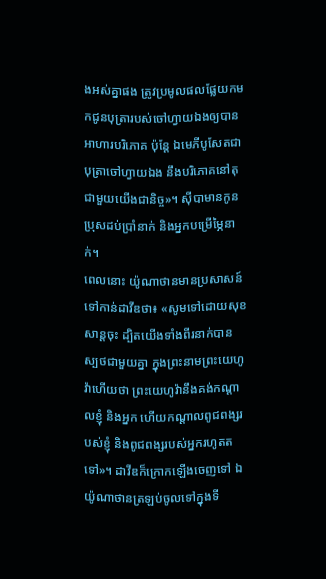ងអស់គ្នាផង ត្រូវប្រមូលផលផ្លែយកមកជូនបុត្រារបស់ចៅហ្វាយឯងឲ្យបានអាហារបរិភោគ ប៉ុន្តែ ឯមេភីបូសែតជាបុត្រាចៅហ្វាយឯង នឹងបរិភោគនៅតុជាមួយយើងជានិច្ច»។ ស៊ីបាមានកូនប្រុសដប់ប្រាំនាក់ និងអ្នកបម្រើម្ភៃនាក់។
ពេលនោះ យ៉ូណាថានមានប្រសាសន៍ទៅកាន់ដាវីឌថា៖ «សូមទៅដោយសុខសាន្តចុះ ដ្បិតយើងទាំងពីរនាក់បានស្បថជាមួយគ្នា ក្នុងព្រះនាមព្រះយេហូវ៉ាហើយថា ព្រះយេហូវ៉ានឹងគង់កណ្ដាលខ្ញុំ និងអ្នក ហើយកណ្ដាលពូជពង្សរបស់ខ្ញុំ និងពូជពង្សរបស់អ្នករហូតតទៅ»។ ដាវីឌក៏ក្រោកឡើងចេញទៅ ឯយ៉ូណាថានត្រឡប់ចូលទៅក្នុងទី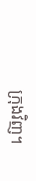ក្រុងវិញ។